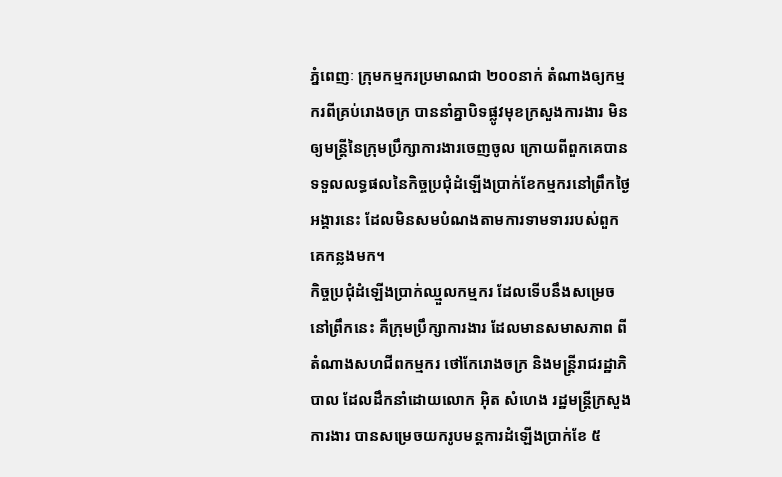ភ្នំពេញៈ ក្រុមកម្មករប្រមាណជា ២០០នាក់ តំណាងឲ្យកម្មករពីគ្រប់រោងចក្រ បាននាំគ្នាបិទផ្លូវមុខក្រសួងការងារ មិនឲ្យមន្ត្រីនៃក្រុមប្រឹក្សាការងារចេញចូល ក្រោយពីពួកគេបានទទួលលទ្ធផលនៃកិច្ចប្រជុំដំឡើងប្រាក់ខែកម្មករនៅព្រឹកថ្ងៃអង្គារនេះ ដែលមិនសមបំណងតាមការទាមទាររបស់ពួកគេកន្លងមក។
កិច្ចប្រជុំដំឡើងប្រាក់ឈ្មួលកម្មករ ដែលទើបនឹងសម្រេចនៅព្រឹកនេះ គឺក្រុមប្រឹក្សាការងារ ដែលមានសមាសភាព ពីតំណាងសហជីពកម្មករ ថៅកែរោងចក្រ និងមន្ត្រីរាជរដ្ឋាភិបាល ដែលដឹកនាំដោយលោក អ៊ិត សំហេង រដ្ឋមន្ត្រីក្រសួងការងារ បានសម្រេចយករូបមន្តការដំឡើងប្រាក់ខែ ៥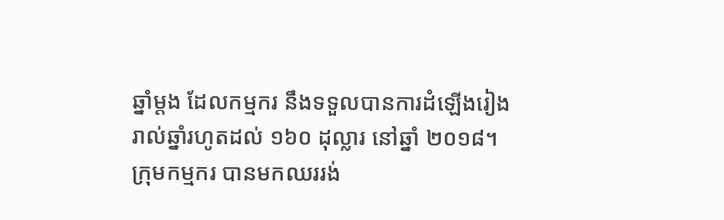ឆ្នាំម្តង ដែលកម្មករ នឹងទទួលបានការដំឡើងរៀងរាល់ឆ្នាំរហូតដល់ ១៦០ ដុល្លារ នៅឆ្នាំ ២០១៨។
ក្រុមកម្មករ បានមកឈររង់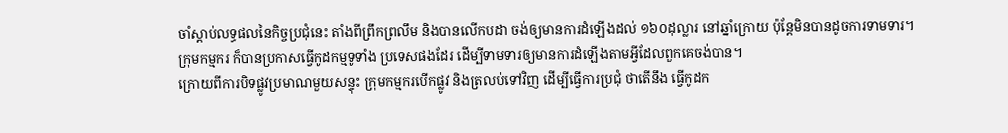ចាំស្តាប់លទ្ធផលនៃកិច្ចប្រជុំនេះ តាំងពីព្រឹកព្រលឹម និងបានលើកបដា ចង់ឲ្យមានការដំឡើងដល់ ១៦០ដុល្លារ នៅឆ្នាំក្រោយ ប៉ុន្តែមិនបានដូចការទាមទារ។
ក្រុមកម្មករ ក៏បានប្រកាសធ្វើកូដកម្មទូទាំង ប្រទេសផងដែរ ដើម្បីទាមទារឲ្យមានការដំឡើងតាមអ្វីដែលពួកគេចង់បាន។
ក្រោយពីការបិទផ្លូវប្រមាណមួយសន្ទុះ ក្រុមកម្មករបើកផ្លូវ និងត្រលប់ទៅវិញ ដើម្បីធ្វើការប្រជុំ ថាតើនឹង ធ្វើកូដក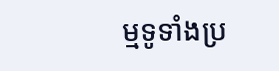ម្មទូទាំងប្រ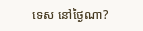ទេស នៅថ្ងៃណា?